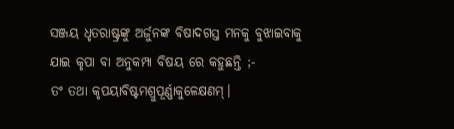ସଞ୍ଜୟ ଧୃତରାଷ୍ଟ୍ରଙ୍କୁ ଅର୍ଜୁନଙ୍କ ବିଷାଦଗସ୍ତ ମନକୁ ବୁଝାଇବାକୁ ଯାଇ କୃପା ବା ଅନୁକମ୍ପା ବିଷୟ ରେ କହୁଛନ୍ତି ;-
ତଂ ତଥା କୃପୟାବିଷ୍ଟମଶ୍ରୁପୂର୍ଣ୍ଣାକୁଳେକ୍ଷଣମ୍।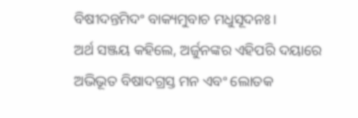ବିଷୀଦନ୍ତମିଦଂ ବାକ୍ୟମୁବାଚ ମଧୁସୂଦନଃ।
ଅର୍ଥ ସଞ୍ଜୟ କହିଲେ, ଅର୍ଜୁନଙ୍କର ଏହିପରି ଦୟାରେ ଅଭିଭୂତ ବିଷାଦଗ୍ରସ୍ତ ମନ ଏବଂ ଲୋତକ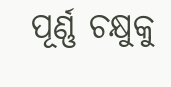ପୂର୍ଣ୍ଣ ଚକ୍ଷୁକୁ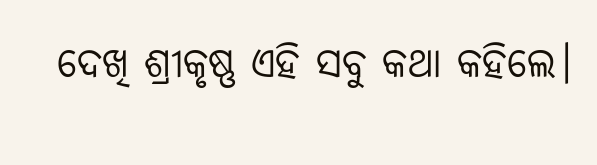ଦେଖି ଶ୍ରୀକୃଷ୍ଣ ଏହି ସବୁ କଥା କହିଲେ।